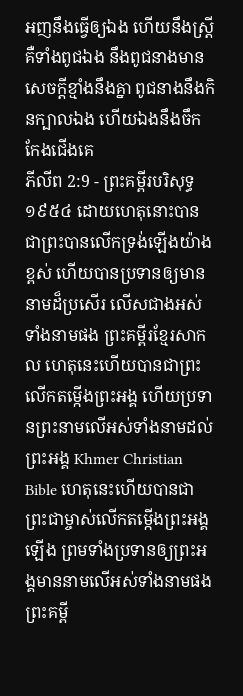អញនឹងធ្វើឲ្យឯង ហើយនឹងស្ត្រី គឺទាំងពូជឯង នឹងពូជនាងមានសេចក្ដីខ្មាំងនឹងគ្នា ពូជនាងនឹងកិនក្បាលឯង ហើយឯងនឹងចឹកកែងជើងគេ
ភីលីព 2:9 - ព្រះគម្ពីរបរិសុទ្ធ ១៩៥៤ ដោយហេតុនោះបានជាព្រះបានលើកទ្រង់ឡើងយ៉ាងខ្ពស់ ហើយបានប្រទានឲ្យមាននាមដ៏ប្រសើរ លើសជាងអស់ទាំងនាមផង ព្រះគម្ពីរខ្មែរសាកល ហេតុនេះហើយបានជាព្រះលើកតម្កើងព្រះអង្គ ហើយប្រទានព្រះនាមលើអស់ទាំងនាមដល់ព្រះអង្គ Khmer Christian Bible ហេតុនេះហើយបានជាព្រះជាម្ចាស់លើកតម្កើងព្រះអង្គឡើង ព្រមទាំងប្រទានឲ្យព្រះអង្គមាននាមលើអស់ទាំងនាមផង ព្រះគម្ពី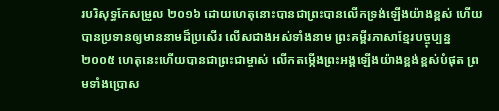របរិសុទ្ធកែសម្រួល ២០១៦ ដោយហេតុនោះបានជាព្រះបានលើកទ្រង់ឡើងយ៉ាងខ្ពស់ ហើយបានប្រទានឲ្យមាននាមដ៏ប្រសើរ លើសជាងអស់ទាំងនាម ព្រះគម្ពីរភាសាខ្មែរបច្ចុប្បន្ន ២០០៥ ហេតុនេះហើយបានជាព្រះជាម្ចាស់ លើកតម្កើងព្រះអង្គឡើងយ៉ាងខ្ពង់ខ្ពស់បំផុត ព្រមទាំងប្រោស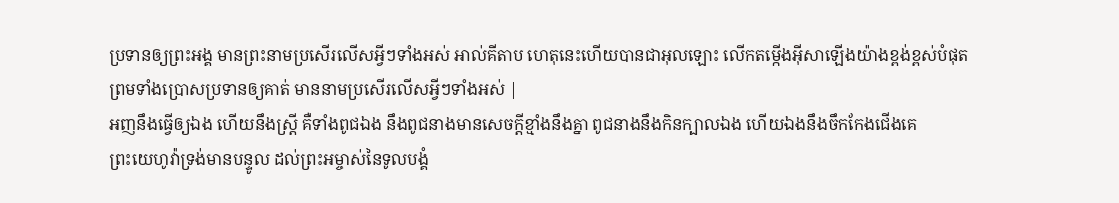ប្រទានឲ្យព្រះអង្គ មានព្រះនាមប្រសើរលើសអ្វីៗទាំងអស់ អាល់គីតាប ហេតុនេះហើយបានជាអុលឡោះ លើកតម្កើងអ៊ីសាឡើងយ៉ាងខ្ពង់ខ្ពស់បំផុត ព្រមទាំងប្រោសប្រទានឲ្យគាត់ មាននាមប្រសើរលើសអ្វីៗទាំងអស់ |
អញនឹងធ្វើឲ្យឯង ហើយនឹងស្ត្រី គឺទាំងពូជឯង នឹងពូជនាងមានសេចក្ដីខ្មាំងនឹងគ្នា ពូជនាងនឹងកិនក្បាលឯង ហើយឯងនឹងចឹកកែងជើងគេ
ព្រះយេហូវ៉ាទ្រង់មានបន្ទូល ដល់ព្រះអម្ចាស់នៃទូលបង្គំ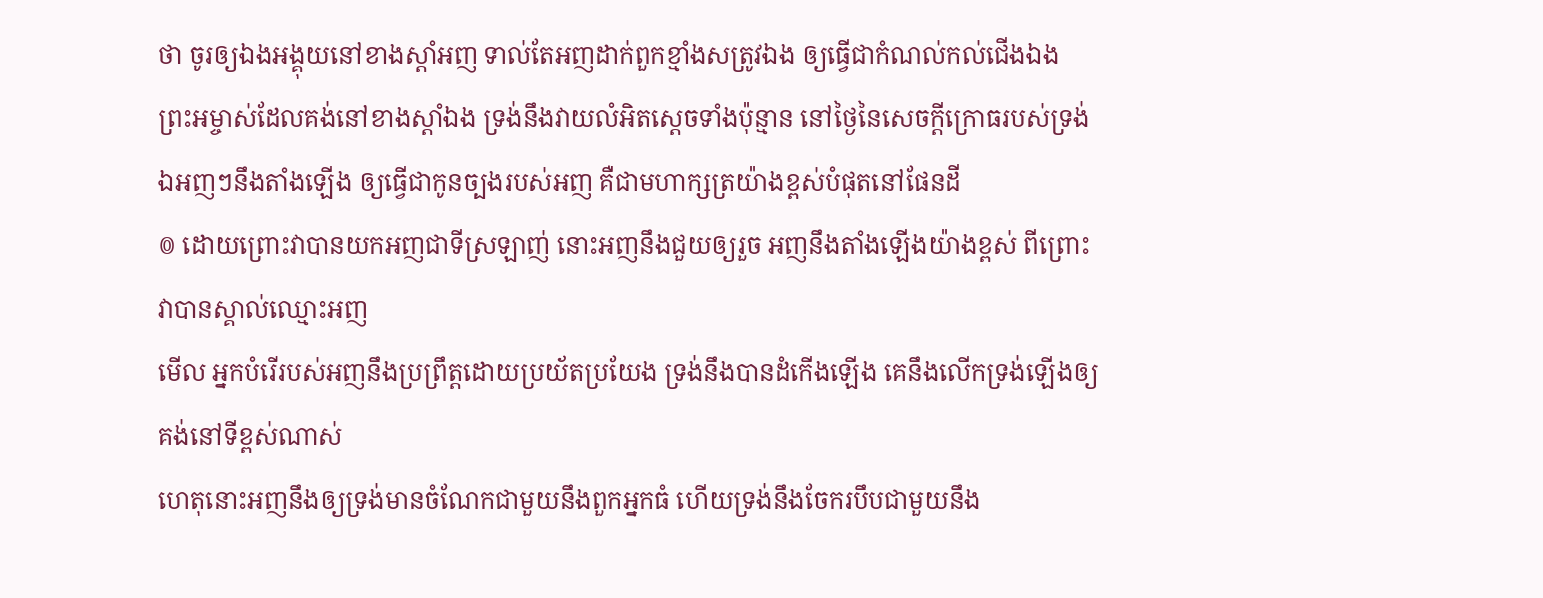ថា ចូរឲ្យឯងអង្គុយនៅខាងស្តាំអញ ទាល់តែអញដាក់ពួកខ្មាំងសត្រូវឯង ឲ្យធ្វើជាកំណល់កល់ជើងឯង
ព្រះអម្ចាស់ដែលគង់នៅខាងស្តាំឯង ទ្រង់នឹងវាយលំអិតស្តេចទាំងប៉ុន្មាន នៅថ្ងៃនៃសេចក្ដីក្រោធរបស់ទ្រង់
ឯអញៗនឹងតាំងឡើង ឲ្យធ្វើជាកូនច្បងរបស់អញ គឺជាមហាក្សត្រយ៉ាងខ្ពស់បំផុតនៅផែនដី
៙ ដោយព្រោះវាបានយកអញជាទីស្រឡាញ់ នោះអញនឹងជួយឲ្យរួច អញនឹងតាំងឡើងយ៉ាងខ្ពស់ ពីព្រោះវាបានស្គាល់ឈ្មោះអញ
មើល អ្នកបំរើរបស់អញនឹងប្រព្រឹត្តដោយប្រយ័តប្រយែង ទ្រង់នឹងបានដំកើងឡើង គេនឹងលើកទ្រង់ឡើងឲ្យគង់នៅទីខ្ពស់ណាស់
ហេតុនោះអញនឹងឲ្យទ្រង់មានចំណែកជាមួយនឹងពួកអ្នកធំ ហើយទ្រង់នឹងចែករបឹបជាមួយនឹង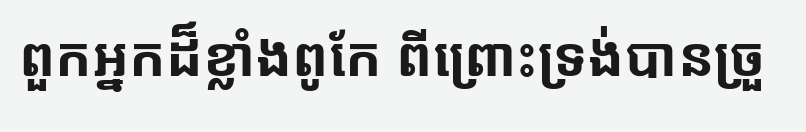ពួកអ្នកដ៏ខ្លាំងពូកែ ពីព្រោះទ្រង់បានច្រួ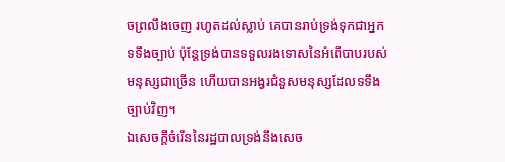ចព្រលឹងចេញ រហូតដល់ស្លាប់ គេបានរាប់ទ្រង់ទុកជាអ្នកទទឹងច្បាប់ ប៉ុន្តែទ្រង់បានទទួលរងទោសនៃអំពើបាបរបស់មនុស្សជាច្រើន ហើយបានអង្វរជំនួសមនុស្សដែលទទឹងច្បាប់វិញ។
ឯសេចក្ដីចំរើននៃរដ្ឋបាលទ្រង់នឹងសេច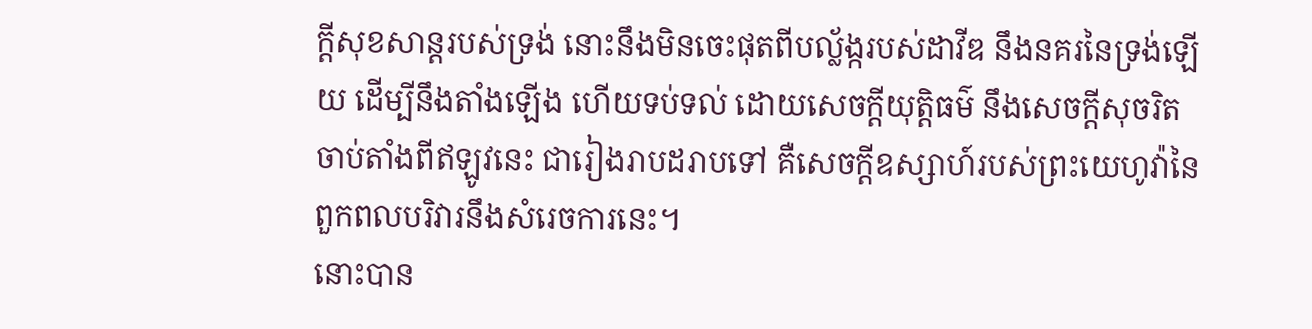ក្ដីសុខសាន្តរបស់ទ្រង់ នោះនឹងមិនចេះផុតពីបល្ល័ង្ករបស់ដាវីឌ នឹងនគរនៃទ្រង់ឡើយ ដើម្បីនឹងតាំងឡើង ហើយទប់ទល់ ដោយសេចក្ដីយុត្តិធម៌ នឹងសេចក្ដីសុចរិត ចាប់តាំងពីឥឡូវនេះ ជារៀងរាបដរាបទៅ គឺសេចក្ដីឧស្សាហ៍របស់ព្រះយេហូវ៉ានៃពួកពលបរិវារនឹងសំរេចការនេះ។
នោះបាន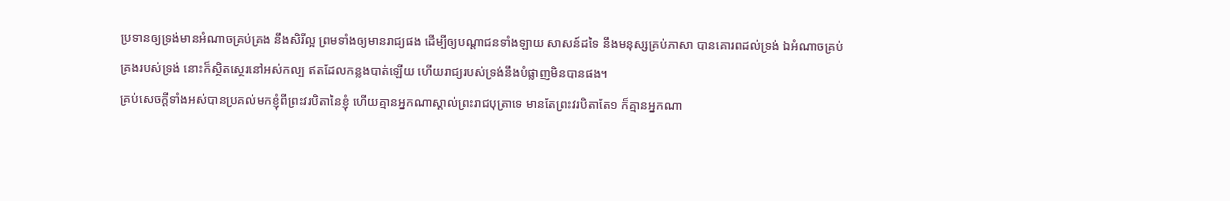ប្រទានឲ្យទ្រង់មានអំណាចគ្រប់គ្រង នឹងសិរីល្អ ព្រមទាំងឲ្យមានរាជ្យផង ដើម្បីឲ្យបណ្តាជនទាំងឡាយ សាសន៍ដទៃ នឹងមនុស្សគ្រប់ភាសា បានគោរពដល់ទ្រង់ ឯអំណាចគ្រប់គ្រងរបស់ទ្រង់ នោះក៏ស្ថិតស្ថេរនៅអស់កល្ប ឥតដែលកន្លងបាត់ឡើយ ហើយរាជ្យរបស់ទ្រង់នឹងបំផ្លាញមិនបានផង។
គ្រប់សេចក្ដីទាំងអស់បានប្រគល់មកខ្ញុំពីព្រះវរបិតានៃខ្ញុំ ហើយគ្មានអ្នកណាស្គាល់ព្រះរាជបុត្រាទេ មានតែព្រះវរបិតាតែ១ ក៏គ្មានអ្នកណា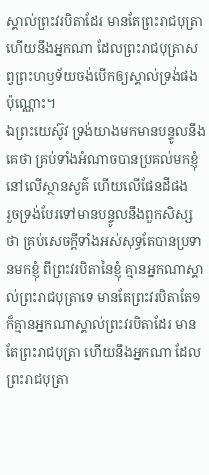ស្គាល់ព្រះវរបិតាដែរ មានតែព្រះរាជបុត្រា ហើយនឹងអ្នកណា ដែលព្រះរាជបុត្រាសព្វព្រះហឫទ័យចង់បើកឲ្យស្គាល់ទ្រង់ផងប៉ុណ្ណោះ។
ឯព្រះយេស៊ូវ ទ្រង់យាងមកមានបន្ទូលនឹងគេថា គ្រប់ទាំងអំណាចបានប្រគល់មកខ្ញុំនៅលើស្ថានសួគ៌ ហើយលើផែនដីផង
រួចទ្រង់បែរទៅមានបន្ទូលនឹងពួកសិស្សថា គ្រប់សេចក្ដីទាំងអស់សុទ្ធតែបានប្រទានមកខ្ញុំ ពីព្រះវរបិតានៃខ្ញុំ គ្មានអ្នកណាស្គាល់ព្រះរាជបុត្រាទេ មានតែព្រះវរបិតាតែ១ ក៏គ្មានអ្នកណាស្គាល់ព្រះវរបិតាដែរ មានតែព្រះរាជបុត្រា ហើយនឹងអ្នកណា ដែលព្រះរាជបុត្រា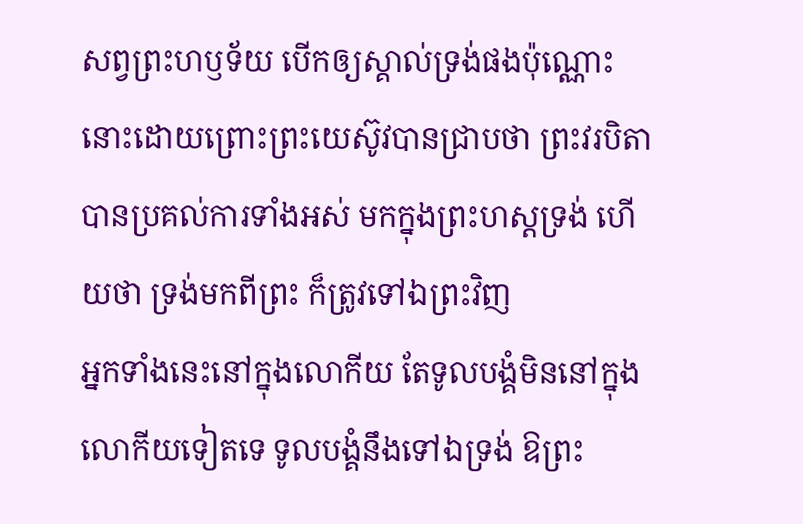សព្វព្រះហឫទ័យ បើកឲ្យស្គាល់ទ្រង់ផងប៉ុណ្ណោះ
នោះដោយព្រោះព្រះយេស៊ូវបានជ្រាបថា ព្រះវរបិតាបានប្រគល់ការទាំងអស់ មកក្នុងព្រះហស្តទ្រង់ ហើយថា ទ្រង់មកពីព្រះ ក៏ត្រូវទៅឯព្រះវិញ
អ្នកទាំងនេះនៅក្នុងលោកីយ តែទូលបង្គំមិននៅក្នុងលោកីយទៀតទេ ទូលបង្គំនឹងទៅឯទ្រង់ ឱព្រះ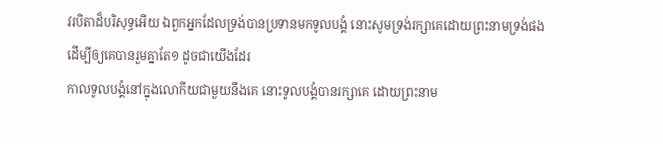វរបិតាដ៏បរិសុទ្ធអើយ ឯពួកអ្នកដែលទ្រង់បានប្រទានមកទូលបង្គំ នោះសូមទ្រង់រក្សាគេដោយព្រះនាមទ្រង់ផង ដើម្បីឲ្យគេបានរួមគ្នាតែ១ ដូចជាយើងដែរ
កាលទូលបង្គំនៅក្នុងលោកីយជាមួយនឹងគេ នោះទូលបង្គំបានរក្សាគេ ដោយព្រះនាម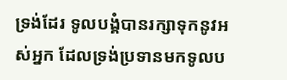ទ្រង់ដែរ ទូលបង្គំបានរក្សាទុកនូវអស់អ្នក ដែលទ្រង់ប្រទានមកទូលប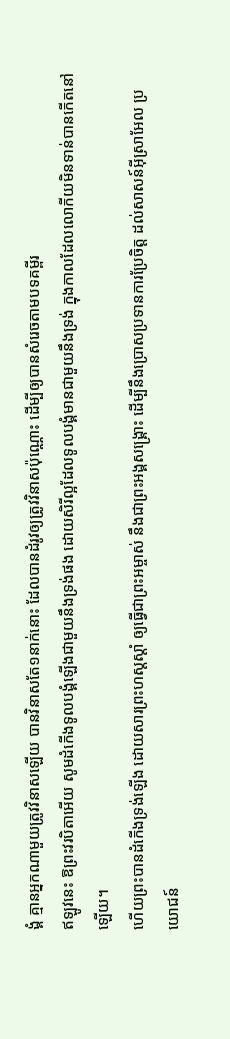ង្គំ គ្មានអ្នកណាមួយត្រូវវិនាសឡើយ បានវិនាសតែ១នាក់នោះ ដែលបានដំរូវឲ្យត្រូវវិនាសប៉ុណ្ណោះ ដើម្បីឲ្យបានសំរេចតាមបទគម្ពីរ
ឥឡូវនេះ ឱព្រះវរបិតាអើយ សូមដំកើងទូលបង្គំឡើងជាមួយនឹងទ្រង់ផង ដោយសិរីល្អដែលទូលបង្គំមានជាមួយនឹងទ្រង់ ក្នុងកាលដែលលោកីយមិនទាន់បានកើតនៅឡើយ។
ហើយព្រះបានដំកើងទ្រង់ឡើង ដោយសារព្រះហស្តស្តាំ ឲ្យធ្វើជាព្រះអម្ចាស់ នឹងជាព្រះអង្គសង្គ្រោះ ដើម្បីនឹងប្រោសប្រទានការប្រែចិត្ត ដល់សាសន៍អ៊ីស្រាអែល ប្រយោជន៍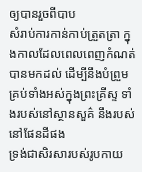ឲ្យបានរួចពីបាប
សំរាប់ការកាន់កាប់ត្រួតត្រា ក្នុងកាលដែលពេលពេញកំណត់បានមកដល់ ដើម្បីនឹងបំព្រួមគ្រប់ទាំងអស់ក្នុងព្រះគ្រីស្ទ ទាំងរបស់នៅស្ថានសួគ៌ នឹងរបស់នៅផែនដីផង
ទ្រង់ជាសិរសារបស់រូបកាយ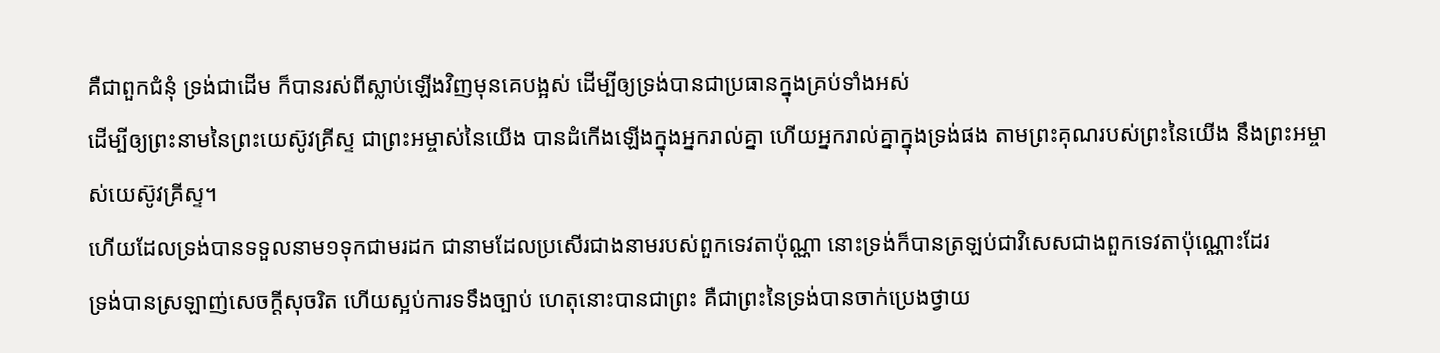គឺជាពួកជំនុំ ទ្រង់ជាដើម ក៏បានរស់ពីស្លាប់ឡើងវិញមុនគេបង្អស់ ដើម្បីឲ្យទ្រង់បានជាប្រធានក្នុងគ្រប់ទាំងអស់
ដើម្បីឲ្យព្រះនាមនៃព្រះយេស៊ូវគ្រីស្ទ ជាព្រះអម្ចាស់នៃយើង បានដំកើងឡើងក្នុងអ្នករាល់គ្នា ហើយអ្នករាល់គ្នាក្នុងទ្រង់ផង តាមព្រះគុណរបស់ព្រះនៃយើង នឹងព្រះអម្ចាស់យេស៊ូវគ្រីស្ទ។
ហើយដែលទ្រង់បានទទួលនាម១ទុកជាមរដក ជានាមដែលប្រសើរជាងនាមរបស់ពួកទេវតាប៉ុណ្ណា នោះទ្រង់ក៏បានត្រឡប់ជាវិសេសជាងពួកទេវតាប៉ុណ្ណោះដែរ
ទ្រង់បានស្រឡាញ់សេចក្ដីសុចរិត ហើយស្អប់ការទទឹងច្បាប់ ហេតុនោះបានជាព្រះ គឺជាព្រះនៃទ្រង់បានចាក់ប្រេងថ្វាយ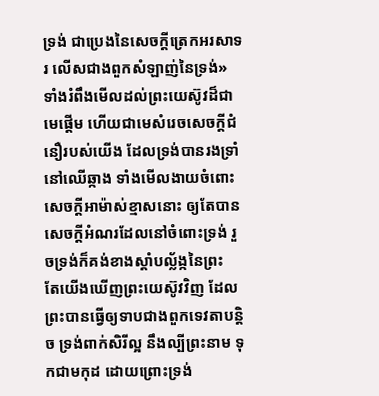ទ្រង់ ជាប្រេងនៃសេចក្ដីត្រេកអរសាទរ លើសជាងពួកសំឡាញ់នៃទ្រង់»
ទាំងរំពឹងមើលដល់ព្រះយេស៊ូវដ៏ជាមេផ្តើម ហើយជាមេសំរេចសេចក្ដីជំនឿរបស់យើង ដែលទ្រង់បានរងទ្រាំនៅឈើឆ្កាង ទាំងមើលងាយចំពោះសេចក្ដីអាម៉ាស់ខ្មាសនោះ ឲ្យតែបានសេចក្ដីអំណរដែលនៅចំពោះទ្រង់ រួចទ្រង់ក៏គង់ខាងស្តាំបល្ល័ង្កនៃព្រះ
តែយើងឃើញព្រះយេស៊ូវវិញ ដែលព្រះបានធ្វើឲ្យទាបជាងពួកទេវតាបន្តិច ទ្រង់ពាក់សិរីល្អ នឹងល្បីព្រះនាម ទុកជាមកុដ ដោយព្រោះទ្រង់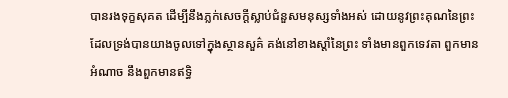បានរងទុក្ខសុគត ដើម្បីនឹងភ្លក់សេចក្ដីស្លាប់ជំនួសមនុស្សទាំងអស់ ដោយនូវព្រះគុណនៃព្រះ
ដែលទ្រង់បានយាងចូលទៅក្នុងស្ថានសួគ៌ គង់នៅខាងស្តាំនៃព្រះ ទាំងមានពួកទេវតា ពួកមានអំណាច នឹងពួកមានឥទ្ធិ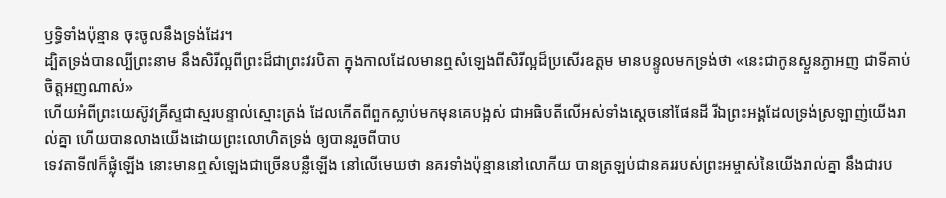ឫទ្ធិទាំងប៉ុន្មាន ចុះចូលនឹងទ្រង់ដែរ។
ដ្បិតទ្រង់បានល្បីព្រះនាម នឹងសិរីល្អពីព្រះដ៏ជាព្រះវរបិតា ក្នុងកាលដែលមានឮសំឡេងពីសិរីល្អដ៏ប្រសើរឧត្តម មានបន្ទូលមកទ្រង់ថា «នេះជាកូនស្ងួនភ្ងាអញ ជាទីគាប់ចិត្តអញណាស់»
ហើយអំពីព្រះយេស៊ូវគ្រីស្ទជាស្មរបន្ទាល់ស្មោះត្រង់ ដែលកើតពីពួកស្លាប់មកមុនគេបង្អស់ ជាអធិបតីលើអស់ទាំងស្តេចនៅផែនដី រីឯព្រះអង្គដែលទ្រង់ស្រឡាញ់យើងរាល់គ្នា ហើយបានលាងយើងដោយព្រះលោហិតទ្រង់ ឲ្យបានរួចពីបាប
ទេវតាទី៧ក៏ផ្លុំឡើង នោះមានឮសំឡេងជាច្រើនបន្លឺឡើង នៅលើមេឃថា នគរទាំងប៉ុន្មាននៅលោកីយ បានត្រឡប់ជានគររបស់ព្រះអម្ចាស់នៃយើងរាល់គ្នា នឹងជារប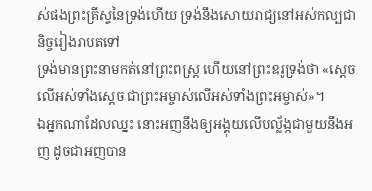ស់ផងព្រះគ្រីស្ទនៃទ្រង់ហើយ ទ្រង់នឹងសោយរាជ្យនៅអស់កល្បជានិច្ចរៀងរាបតទៅ
ទ្រង់មានព្រះនាមកត់នៅព្រះពស្ត្រ ហើយនៅព្រះឧរូទ្រង់ថា «ស្តេចលើអស់ទាំងស្តេច ជាព្រះអម្ចាស់លើអស់ទាំងព្រះអម្ចាស់»។
ឯអ្នកណាដែលឈ្នះ នោះអញនឹងឲ្យអង្គុយលើបល្ល័ង្កជាមួយនឹងអញ ដូចជាអញបាន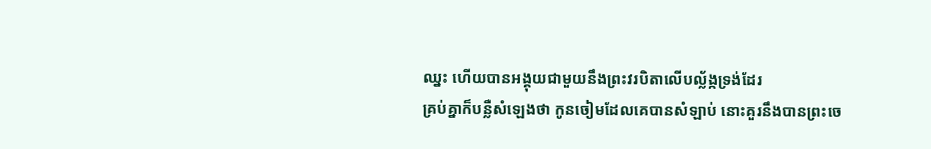ឈ្នះ ហើយបានអង្គុយជាមួយនឹងព្រះវរបិតាលើបល្ល័ង្កទ្រង់ដែរ
គ្រប់គ្នាក៏បន្លឺសំឡេងថា កូនចៀមដែលគេបានសំឡាប់ នោះគួរនឹងបានព្រះចេ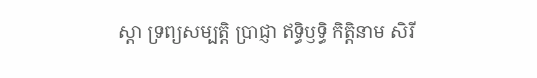ស្តា ទ្រព្យសម្បត្តិ ប្រាជ្ញា ឥទ្ធិឫទ្ធិ កិត្តិនាម សិរី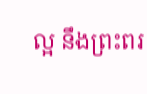ល្អ នឹងព្រះពរ